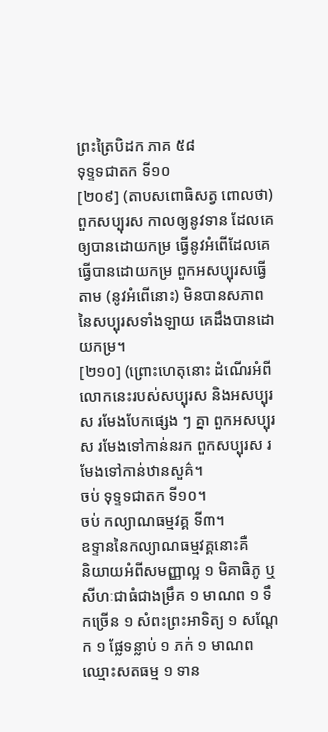ព្រះត្រៃបិដក ភាគ ៥៨
ទុទ្ទទជាតក ទី១០
[២០៩] (តាបសពោធិសត្វ ពោលថា) ពួកសប្បុរស កាលឲ្យនូវទាន ដែលគេឲ្យបានដោយកម្រ ធ្វើនូវអំពើដែលគេធើ្វបានដោយកម្រ ពួកអសប្បុរសធ្វើតាម (នូវអំពើនោះ) មិនបានសភាពនៃសប្បុរសទាំងឡាយ គេដឹងបានដោយកម្រ។
[២១០] (ព្រោះហេតុនោះ ដំណើរអំពីលោកនេះរបស់សប្បុរស និងអសប្បុរស រមែងបែកផ្សេង ៗ គ្នា ពួកអសប្បុរស រមែងទៅកាន់នរក ពួកសប្បុរស រមែងទៅកាន់ឋានសួគ៌។
ចប់ ទុទ្ទទជាតក ទី១០។
ចប់ កល្យាណធម្មវគ្គ ទី៣។
ឧទ្ទាននៃកល្យាណធម្មវគ្គនោះគឺ
និយាយអំពីសមញ្ញាល្អ ១ មិគាធិភូ ឬសីហៈជាធំជាងម្រឹគ ១ មាណព ១ ទឹកច្រើន ១ សំពះព្រះអាទិត្យ ១ សណ្ដែក ១ ផ្លែទន្លាប់ ១ ភក់ ១ មាណពឈ្មោះសតធម្ម ១ ទាន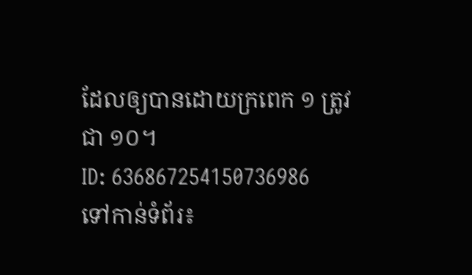ដែលឲ្យបានដោយក្រពេក ១ ត្រូវជា ១០។
ID: 636867254150736986
ទៅកាន់ទំព័រ៖